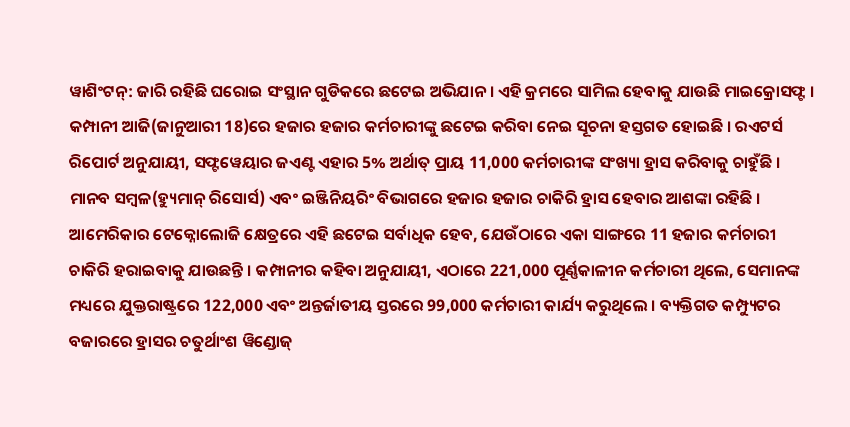ୱାଶିଂଟନ୍: ଜାରି ରହିଛି ଘରୋଇ ସଂସ୍ଥାନ ଗୁଡିକରେ ଛଟେଇ ଅଭିଯାନ । ଏହି କ୍ରମରେ ସାମିଲ ହେବାକୁ ଯାଉଛି ମାଇକ୍ରୋସଫ୍ଟ । କମ୍ପାନୀ ଆଜି(ଜାନୁଆରୀ 18)ରେ ହଜାର ହଜାର କର୍ମଚାରୀଙ୍କୁ ଛଟେଇ କରିବା ନେଇ ସୂଚନା ହସ୍ତଗତ ହୋଇଛି । ରଏଟର୍ସ ରିପୋର୍ଟ ଅନୁଯାୟୀ, ସଫ୍ଟୱେୟାର ଜଏଣ୍ଟ ଏହାର 5% ଅର୍ଥାତ୍ ପ୍ରାୟ 11,000 କର୍ମଚାରୀଙ୍କ ସଂଖ୍ୟା ହ୍ରାସ କରିବାକୁ ଚାହୁଁଛି ।
ମାନବ ସମ୍ବଳ(ହ୍ୟୁମାନ୍ ରିସୋର୍ସ) ଏବଂ ଇଞ୍ଜିନିୟରିଂ ବିଭାଗରେ ହଜାର ହଜାର ଚାକିରି ହ୍ରାସ ହେବାର ଆଶଙ୍କା ରହିଛି । ଆମେରିକାର ଟେକ୍ନୋଲୋଜି କ୍ଷେତ୍ରରେ ଏହି ଛଟେଇ ସର୍ବାଧିକ ହେବ, ଯେଉଁଠାରେ ଏକା ସାଙ୍ଗରେ 11 ହଜାର କର୍ମଚାରୀ ଚାକିରି ହରାଇବାକୁ ଯାଉଛନ୍ତି । କମ୍ପାନୀର କହିବା ଅନୁଯାୟୀ, ଏଠାରେ 221,000 ପୂର୍ଣ୍ଣକାଳୀନ କର୍ମଚାରୀ ଥିଲେ, ସେମାନଙ୍କ ମଧ୍ୟରେ ଯୁକ୍ତରାଷ୍ଟ୍ରରେ 122,000 ଏବଂ ଅନ୍ତର୍ଜାତୀୟ ସ୍ତରରେ 99,000 କର୍ମଚାରୀ କାର୍ଯ୍ୟ କରୁଥିଲେ । ବ୍ୟକ୍ତିଗତ କମ୍ପ୍ୟୁଟର ବଜାରରେ ହ୍ରାସର ଚତୁର୍ଥାଂଶ ୱିଣ୍ଡୋଜ୍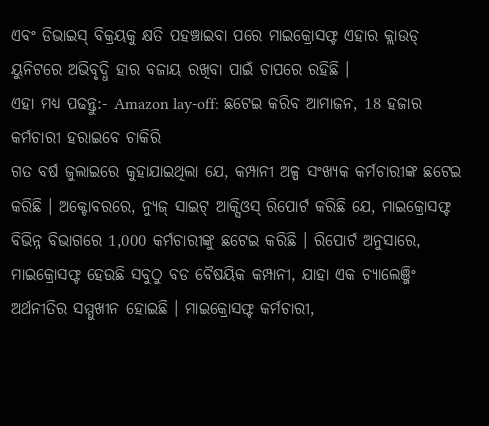ଏବଂ ଡିଭାଇସ୍ ବିକ୍ରୟକୁ କ୍ଷତି ପହଞ୍ଚାଇବା ପରେ ମାଇକ୍ରୋସଫ୍ଟ ଏହାର କ୍ଲାଉଡ୍ ୟୁନିଟରେ ଅଭିବୃଦ୍ଧି ହାର ବଜାୟ ରଖିବା ପାଇଁ ଚାପରେ ରହିଛି ।
ଏହା ମଧ୍ୟ ପଢନ୍ତୁ:- Amazon lay-off: ଛଟେଇ କରିବ ଆମାଜନ, 18 ହଜାର କର୍ମଚାରୀ ହରାଇବେ ଚାକିରି
ଗତ ବର୍ଷ ଜୁଲାଇରେ କୁହାଯାଇଥିଲା ଯେ, କମ୍ପାନୀ ଅଳ୍ପ ସଂଖ୍ୟକ କର୍ମଚାରୀଙ୍କ ଛଟେଇ କରିଛି । ଅକ୍ଟୋବରରେ, ନ୍ୟୁଜ୍ ସାଇଟ୍ ଆକ୍ସିଓସ୍ ରିପୋର୍ଟ କରିଛି ଯେ, ମାଇକ୍ରୋସଫ୍ଟ ବିଭିନ୍ନ ବିଭାଗରେ 1,000 କର୍ମଚାରୀଙ୍କୁ ଛଟେଇ କରିଛି । ରିପୋର୍ଟ ଅନୁସାରେ, ମାଇକ୍ରୋସଫ୍ଟ ହେଉଛି ସବୁଠୁ ବଡ ବୈଷୟିକ କମ୍ପାନୀ, ଯାହା ଏକ ଚ୍ୟାଲେଞ୍ଜିଂ ଅର୍ଥନୀତିର ସମ୍ମୁଖୀନ ହୋଇଛି । ମାଇକ୍ରୋସଫ୍ଟ କର୍ମଚାରୀ,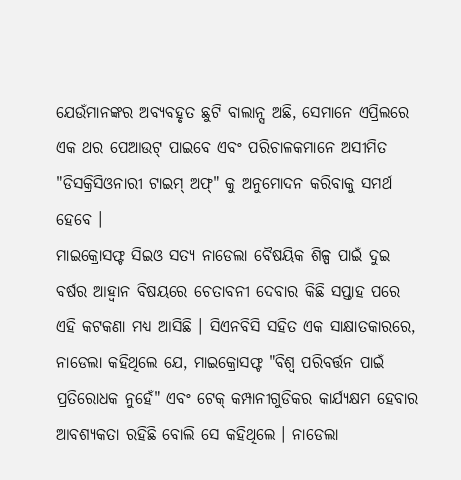ଯେଉଁମାନଙ୍କର ଅବ୍ୟବହୃତ ଛୁଟି ବାଲାନ୍ସ ଅଛି, ସେମାନେ ଏପ୍ରିଲରେ ଏକ ଥର ପେଆଉଟ୍ ପାଇବେ ଏବଂ ପରିଚାଳକମାନେ ଅସୀମିତ "ଡିସକ୍ରିସିଓନାରୀ ଟାଇମ୍ ଅଫ୍" କୁ ଅନୁମୋଦନ କରିବାକୁ ସମର୍ଥ ହେବେ ।
ମାଇକ୍ରୋସଫ୍ଟ ସିଇଓ ସତ୍ୟ ନାଡେଲା ବୈଷୟିକ ଶିଳ୍ପ ପାଇଁ ଦୁଇ ବର୍ଷର ଆହ୍ବାନ ବିଷୟରେ ଚେତାବନୀ ଦେବାର କିଛି ସପ୍ତାହ ପରେ ଏହି କଟକଣା ମଧ୍ୟ ଆସିଛି । ସିଏନବିସି ସହିତ ଏକ ସାକ୍ଷାତକାରରେ, ନାଡେଲା କହିଥିଲେ ଯେ, ମାଇକ୍ରୋସଫ୍ଟ "ବିଶ୍ୱ ପରିବର୍ତ୍ତନ ପାଇଁ ପ୍ରତିରୋଧକ ନୁହେଁ" ଏବଂ ଟେକ୍ କମ୍ପାନୀଗୁଡିକର କାର୍ଯ୍ୟକ୍ଷମ ହେବାର ଆବଶ୍ୟକତା ରହିଛି ବୋଲି ସେ କହିଥିଲେ । ନାଡେଲା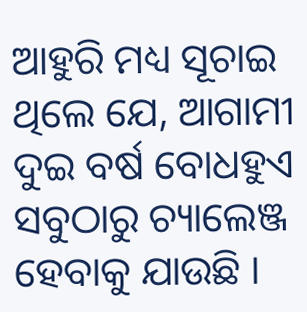ଆହୁରି ମଧ୍ୟ ସୂଚାଇ ଥିଲେ ଯେ, ଆଗାମୀ ଦୁଇ ବର୍ଷ ବୋଧହୁଏ ସବୁଠାରୁ ଚ୍ୟାଲେଞ୍ଜ ହେବାକୁ ଯାଉଛି ।